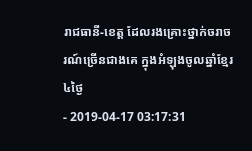រាជធានី-ខេត្ត ដែលរងគ្រោះថ្នាក់ចរាចរណ៍ច្រើនជាងគេ ក្នុងអំឡុងចូលឆ្នាំខ្មែរ ៤ថ្ងៃ
- 2019-04-17 03:17:31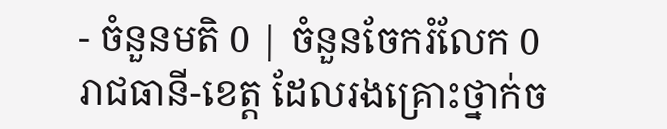- ចំនួនមតិ 0 | ចំនួនចែករំលែក 0
រាជធានី-ខេត្ត ដែលរងគ្រោះថ្នាក់ច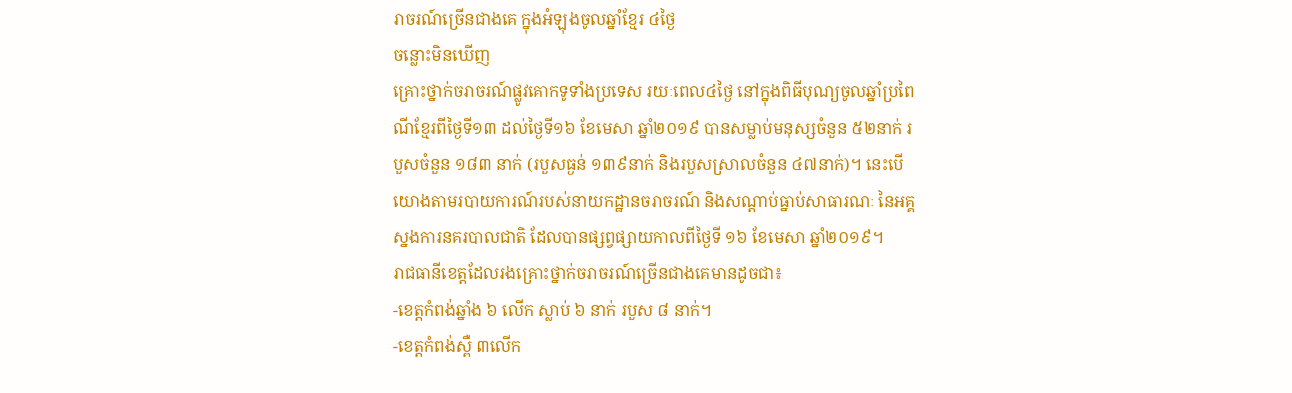រាចរណ៍ច្រើនជាងគេ ក្នុងអំឡុងចូលឆ្នាំខ្មែរ ៤ថ្ងៃ
ចន្លោះមិនឃើញ
គ្រោះថ្នាក់ចរាចរណ៍ផ្លូវគោកទូទាំងប្រទេស រយៈពេល៤ថ្ងៃ នៅក្នុងពិធីបុណ្យចូលឆ្នាំប្រពៃណីខ្មែរពីថ្ងៃទី១៣ ដល់ថ្ងៃទី១៦ ខែមេសា ឆ្នាំ២០១៩ បានសម្លាប់មនុស្សចំនួន ៥២នាក់ របួសចំនួន ១៨៣ នាក់ (របួសធ្ងន់ ១៣៩នាក់ និងរបួសស្រាលចំនួន ៤៧នាក់)។ នេះបើយោងតាមរបាយការណ៍របស់នាយកដ្ឋានចរាចរណ៍ និងសណ្តាប់ធ្នាប់សាធារណៈ នៃអគ្គស្នងការនគរបាលជាតិ ដែលបានផ្សព្វផ្សាយកាលពីថ្ងៃទី ១៦ ខែមេសា ឆ្នាំ២០១៩។
រាជធានីខេត្តដែលរងគ្រោះថ្នាក់ចរាចរណ៍ច្រើនជាងគេមានដូចជា៖
-ខេត្តកំពង់ឆ្នាំង ៦ លើក ស្លាប់ ៦ នាក់ របួស ៨ នាក់។
-ខេត្តកំពង់ស្ពឺ ៣លើក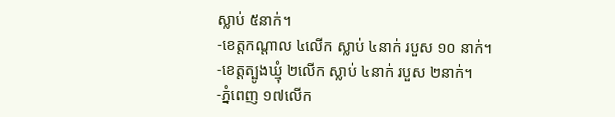ស្លាប់ ៥នាក់។
-ខេត្តកណ្ដាល ៤លើក ស្លាប់ ៤នាក់ របួស ១០ នាក់។
-ខេត្តត្បូងឃ្មុំ ២លើក ស្លាប់ ៤នាក់ របួស ២នាក់។
-ភ្នំពេញ ១៧លើក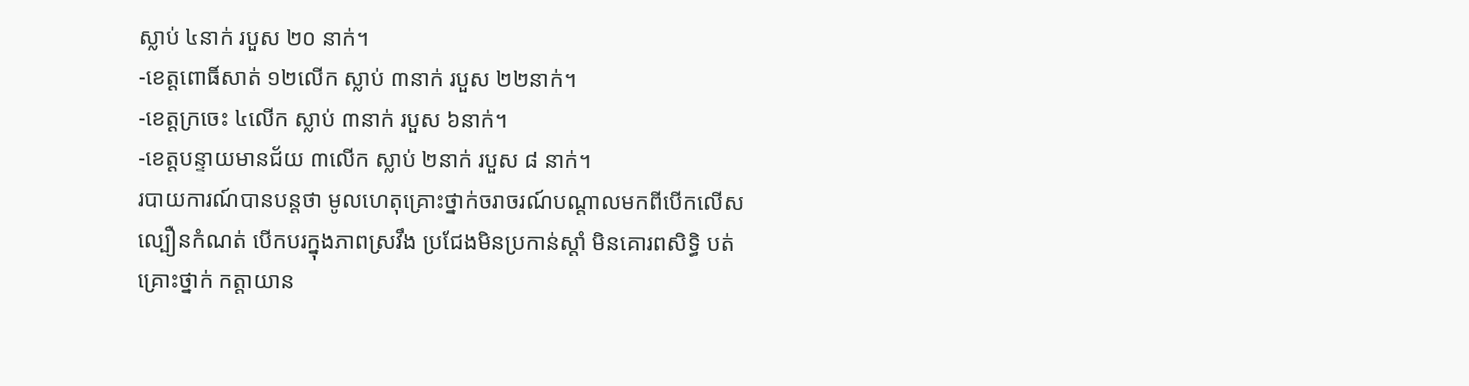ស្លាប់ ៤នាក់ របួស ២០ នាក់។
-ខេត្តពោធិ៍សាត់ ១២លើក ស្លាប់ ៣នាក់ របួស ២២នាក់។
-ខេត្តក្រចេះ ៤លើក ស្លាប់ ៣នាក់ របួស ៦នាក់។
-ខេត្តបន្ទាយមានជ័យ ៣លើក ស្លាប់ ២នាក់ របួស ៨ នាក់។
របាយការណ៍បានបន្តថា មូលហេតុគ្រោះថ្នាក់ចរាចរណ៍បណ្ដាលមកពីបើកលើសល្បឿនកំណត់ បើកបរក្នុងភាពស្រវឹង ប្រជែងមិនប្រកាន់ស្ដាំ មិនគោរពសិទ្ធិ បត់គ្រោះថ្នាក់ កត្តាយាន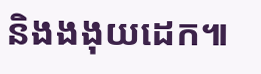និងងងុយដេក៕